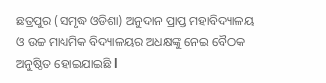ଛତ୍ରପୁର (ସମୃଦ୍ଧ ଓଡିଶା) ଅନୁଦାନ ପ୍ରାପ୍ତ ମହାବିଦ୍ୟାଳୟ ଓ ଉଚ୍ଚ ମାଧ୍ୟମିକ ବିଦ୍ୟାଳୟର ଅଧକ୍ଷଙ୍କୁ ନେଇ ବୈଠକ ଅନୁଷ୍ଠିତ ହୋଇଯାଇଛି l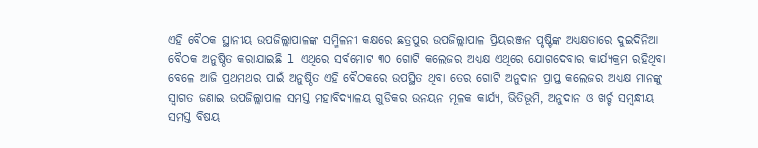ଏହି ବୈଠକ ସ୍ଥାନୀୟ ଉପଜିଲ୍ଲାପାଳଙ୍କ ସମ୍ମିଳନୀ କକ୍ଷରେ ଛତ୍ରପୁର ଉପଜିଲ୍ଲାପାଳ ପ୍ରିୟରଞ୍ଜନ ପୃଷ୍ଟିଙ୍କ ଅଧ୍ୟକ୍ଷତାରେ ଦୁଇଦିନିଆ ବୈଠକ ଅନୁଷ୍ଠିତ କରାଯାଇଛି l ଏଥିରେ ସର୍ବମୋଟ ୩୦ ଗୋଟି କଲେଜର ଅଧ୍ୟକ୍ଷ ଏଥିରେ ଯୋଗଦେବାର କାର୍ଯ୍ୟକ୍ରମ ରହିଥିବା ବେଳେ ଆଜି ପ୍ରଥମଥର ପାଇଁ ଅନୁଷ୍ଠିତ ଏହି ବୈଠକରେ ଉପସ୍ଥିତ ଥିବା ତେର ଗୋଟି ଅନୁଦାନ ପ୍ରାପ୍ତ କଲେଜର ଅଧ୍ୟକ୍ଷ ମାନଙ୍କୁ ସ୍ୱାଗତ ଜଣାଇ ଉପଜିଲ୍ଲାପାଳ ସମସ୍ତ ମହାବିଦ୍ୟାଳୟ ଗୁଡିକର ଉନୟନ ମୂଳକ କାର୍ଯ୍ୟ, ଭିତିଭୂମି, ଅନୁଦାନ ଓ ଖର୍ଚ୍ଚ ସମ୍ୱନ୍ଧୀୟ ସମସ୍ତ ବିଷୟ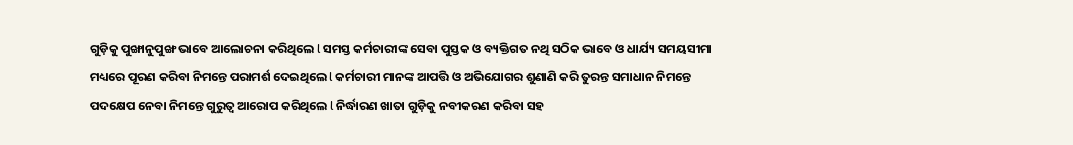ଗୁଡ଼ିକୁ ପୁଙ୍ଖାନୁପୁଙ୍ଖ ଭାବେ ଆଲୋଚନା କରିଥିଲେ l ସମସ୍ତ କର୍ମଚାରୀଙ୍କ ସେବା ପୁସ୍ତକ ଓ ବ୍ୟକ୍ତିଗତ ନଥି ସଠିକ ଭାବେ ଓ ଧାର୍ଯ୍ୟ ସମୟସୀମା ମଧ୍ୟରେ ପୂରଣ କରିବା ନିମନ୍ତେ ପରାମର୍ଶ ଦେଇଥିଲେ l କର୍ମଚାରୀ ମାନଙ୍କ ଆପତ୍ତି ଓ ଅଭିଯୋଗର ଶୁଣାଣି କରି ତୁରନ୍ତ ସମାଧାନ ନିମନ୍ତେ ପଦକ୍ଷେପ ନେବା ନିମନ୍ତେ ଗୁରୁତ୍ୱ ଆରୋପ କରିଥିଲେ l ନିର୍ଦ୍ଧାରଣ ଖାତା ଗୁଡ଼ିକୁ ନବୀକରଣ କରିବା ସହ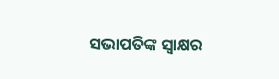ସଭାପତିଙ୍କ ସ୍ଵାକ୍ଷର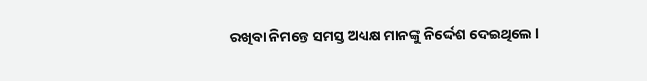ରଖିବା ନିମନ୍ତେ ସମସ୍ତ ଅଧ୍ୟକ୍ଷ ମାନଙ୍କୁ ନିର୍ଦ୍ଦେଶ ଦେଇଥିଲେ l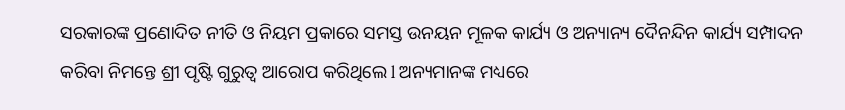ସରକାରଙ୍କ ପ୍ରଣୋଦିତ ନୀତି ଓ ନିୟମ ପ୍ରକାରେ ସମସ୍ତ ଉନୟନ ମୂଳକ କାର୍ଯ୍ୟ ଓ ଅନ୍ୟାନ୍ୟ ଦୈନନ୍ଦିନ କାର୍ଯ୍ୟ ସମ୍ପାଦନ କରିବା ନିମନ୍ତେ ଶ୍ରୀ ପୃଷ୍ଟି ଗୁରୁତ୍ୱ ଆରୋପ କରିଥିଲେ l ଅନ୍ୟମାନଙ୍କ ମଧ୍ୟରେ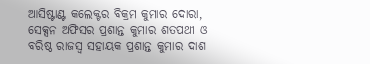ଆସିଷ୍ଟାଣ୍ଟ କଲେକ୍ଟର ବିକ୍ରମ କୁମାର ଦୋରା, ସେକ୍ସନ ଅଫିସର ପ୍ରଶାନ୍ତ କୁମାର ଶତପଥୀ ଓ ବରିଷ୍ଠ ରାଜସ୍ବ ସହାୟକ ପ୍ରଶାନ୍ତ କୁମାର ଦାଶ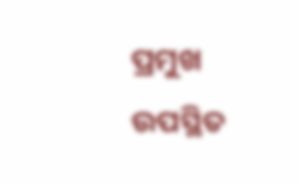ପ୍ରମୁଖ ଉପସ୍ଥିତ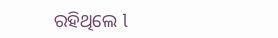ରହିଥିଲେ l